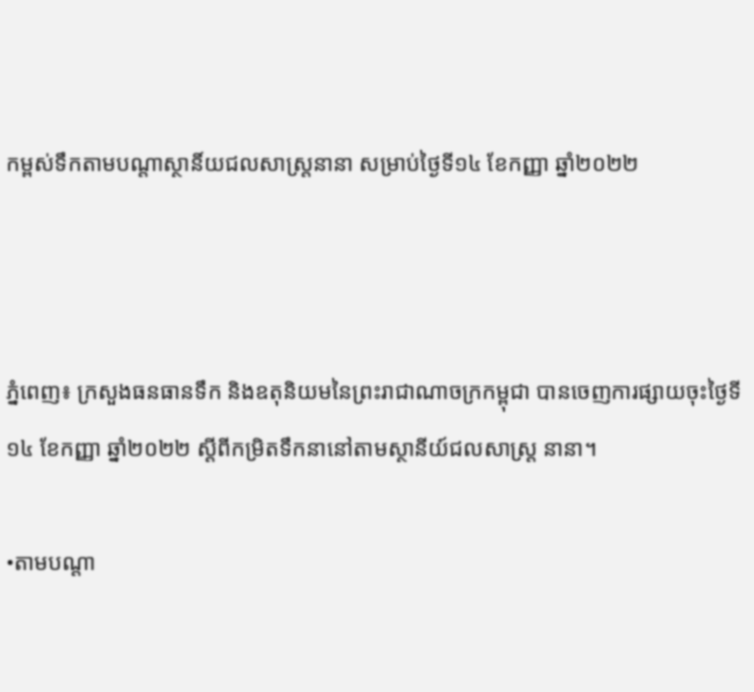កម្ពស់ទឹកតាមបណ្តាស្ថានិ៍យជលសាស្រ្តនានា សម្រាប់ថ្ងៃទី១៤ ខែកញ្ញា ឆ្នាំ២០២២



ភ្នំពេញ៖ ក្រសួងធនធានទឹក និងឧតុនិយមនៃព្រះរាជាណាចក្រកម្ពុជា បានចេញការផ្សាយចុះថ្ងៃទី១៤ ខែកញ្ញា ឆ្នាំ២០២២ ស្ដីពីកម្រិតទឹកនានៅតាមស្ថានីយ៍ជលសាស្រ្ត នានា។

•តាមបណ្តា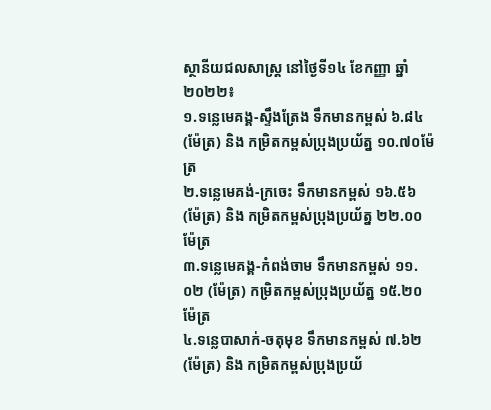ស្ថានីយជលសាស្ដ្រ នៅថ្ងៃទី១៤ ខែកញ្ញា ឆ្នាំ២០២២៖
១.ទន្លេមេគង្គ-ស្ទឹងត្រែង ទឹកមានកម្ពស់ ៦.៨៤ (ម៉ែត្រ) និង កម្រិតកម្ពស់ប្រុងប្រយ័ត្ន ១០.៧០ម៉ែត្រ
២.ទន្លេមេគង់-ក្រចេះ ទឹកមានកម្ពស់ ១៦.៥៦ (ម៉ែត្រ) និង កម្រិតកម្ពស់ប្រុងប្រយ័ត្ន ២២.០០ម៉ែត្រ
៣.ទន្លេមេគង្គ-កំពង់ចាម ទឹកមានកម្ពស់ ១១.០២ (ម៉ែត្រ) កម្រិតកម្ពស់ប្រុងប្រយ័ត្ន ១៥.២០ម៉ែត្រ
៤.ទន្លេបាសាក់-ចតុមុខ ទឹកមានកម្ពស់ ៧.៦២ (ម៉ែត្រ) និង កម្រិតកម្ពស់ប្រុងប្រយ័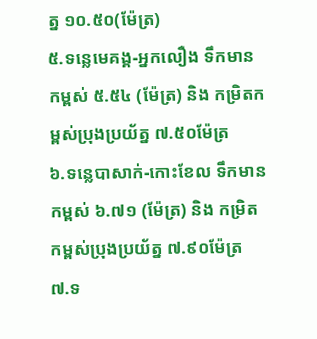ត្ន ១០.៥០(ម៉ែត្រ)
៥.ទន្លេមេគង្គ-អ្នកលឿង ទឹកមានកម្ពស់ ៥.៥៤ (ម៉ែត្រ) និង កម្រិតកម្ពស់ប្រុងប្រយ័ត្ន ៧.៥០ម៉ែត្រ
៦.ទន្លេបាសាក់-កោះខែល ទឹកមានកម្ពស់ ៦.៧១ (ម៉ែត្រ) និង កម្រិតកម្ពស់ប្រុងប្រយ័ត្ន ៧.៩០ម៉ែត្រ
៧.ទ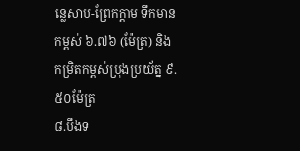ន្លេសាប-ព្រែកក្ដាម ទឹកមានកម្ពស់ ៦.៧៦ (ម៉ែត្រ) និង កម្រិតកម្ពស់ប្រុងប្រយ័ត្ន ៩.៥០ម៉ែត្រ
៨.បឹងទ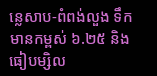ន្លេសាប-ពំពង់លួង ទឹកមានកម្ពស់ ៦.២៥ និង ធៀបម្សិល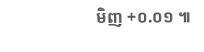មិញ +០.០១ ៕